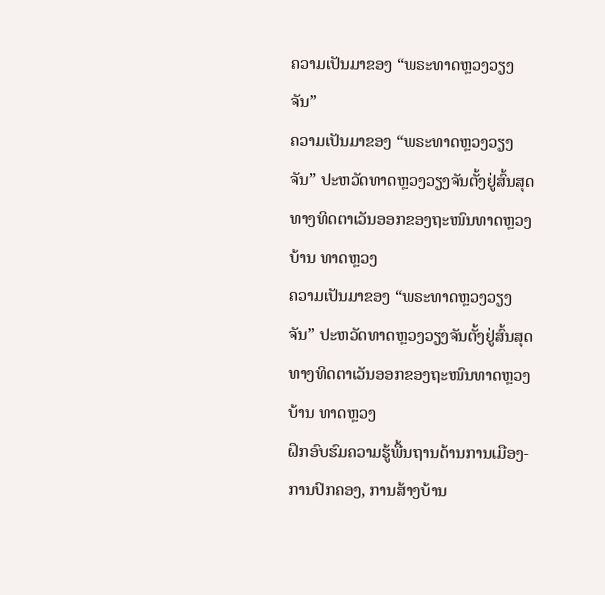ຄວາມເປັນມາຂອງ “ພຣະທາດຫຼວງວຽງຈັນ”
ຄວາມເປັນມາຂອງ “ພຣະທາດຫຼວງວຽງຈັນ” ປະຫວັດທາດຫຼວງວຽງຈັນຕັ້ງຢູ່ສົ້ນສຸດທາງທິດຕາເວັນອອກຂອງຖະໜົນທາດຫຼວງ ບ້ານ ທາດຫຼວງ
ຄວາມເປັນມາຂອງ “ພຣະທາດຫຼວງວຽງຈັນ” ປະຫວັດທາດຫຼວງວຽງຈັນຕັ້ງຢູ່ສົ້ນສຸດທາງທິດຕາເວັນອອກຂອງຖະໜົນທາດຫຼວງ ບ້ານ ທາດຫຼວງ
ຝຶກອົບຮົມຄວາມຮູ້ພື້ນຖານດ້ານການເມືອງ-ການປົກຄອງ, ການສ້າງບ້ານ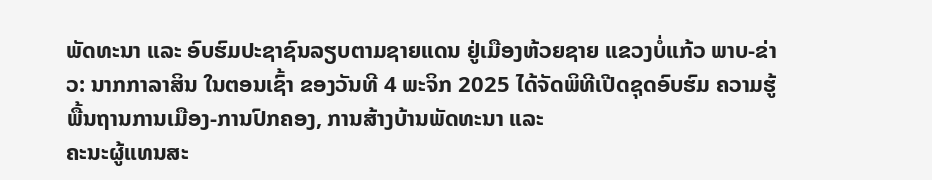ພັດທະນາ ແລະ ອົບຮົມປະຊາຊົນລຽບຕາມຊາຍແດນ ຢູ່ເມືອງຫ້ວຍຊາຍ ແຂວງບໍ່ແກ້ວ ພາບ-ຂ່າວ: ນາກກາລາສິນ ໃນຕອນເຊົ້າ ຂອງວັນທີ 4 ພະຈິກ 2025 ໄດ້ຈັດພິທີເປີດຊຸດອົບຮົມ ຄວາມຮູ້ພື້ນຖານການເມືອງ-ການປົກຄອງ, ການສ້າງບ້ານພັດທະນາ ແລະ
ຄະນະຜູ້ແທນສະ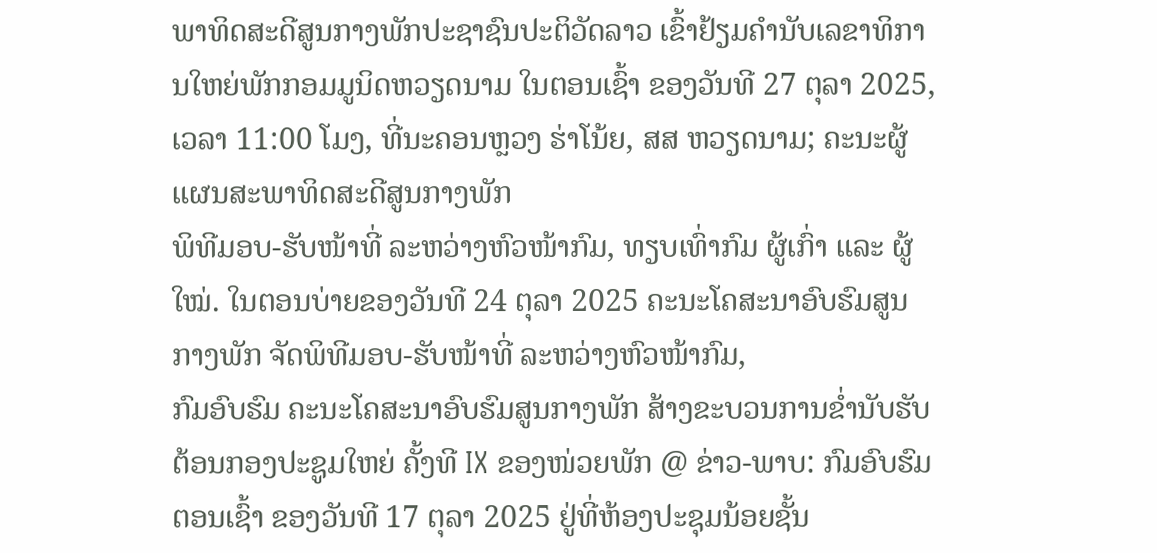ພາທິດສະດີສູນກາງພັກປະຊາຊົນປະຕິວັດລາວ ເຂົ້າຢ້ຽມຄຳນັບເລຂາທິການໃຫຍ່ພັກກອມມູນິດຫວຽດນາມ ໃນຕອນເຊົ້າ ຂອງວັນທີ 27 ຕຸລາ 2025, ເວລາ 11:00 ໂມງ, ທີ່ນະຄອນຫຼວງ ຮ່າໂນ້ຍ, ສສ ຫວຽດນາມ; ຄະນະຜູ້ແຜນສະພາທິດສະດີສູນກາງພັກ
ພິທີມອບ-ຮັບໜ້າທີ່ ລະຫວ່າງຫົວໜ້າກົມ, ທຽບເທົ່າກົມ ຜູ້ເກົ່າ ແລະ ຜູ້ໃໝ່. ໃນຕອນບ່າຍຂອງວັນທີ 24 ຕຸລາ 2025 ຄະນະໂຄສະນາອົບຮົມສູນກາງພັກ ຈັດພິທີມອບ-ຮັບໜ້າທີ່ ລະຫວ່າງຫົວໜ້າກົມ,
ກົມອົບຮົມ ຄະນະໂຄສະນາອົບຮົມສູນກາງພັກ ສ້າງຂະບວນການຂໍ່ານັບຮັບຕ້ອນກອງປະຊູມໃຫຍ່ ຄັ້ງທີ IX ຂອງໜ່ວຍພັກ @ ຂ່າວ-ພາບ: ກົມອົບຮົມ ຕອນເຊົ້າ ຂອງວັນທີ 17 ຕຸລາ 2025 ຢູ່ທີ່ຫ້ອງປະຊຸມນ້ອຍຊັ້ນ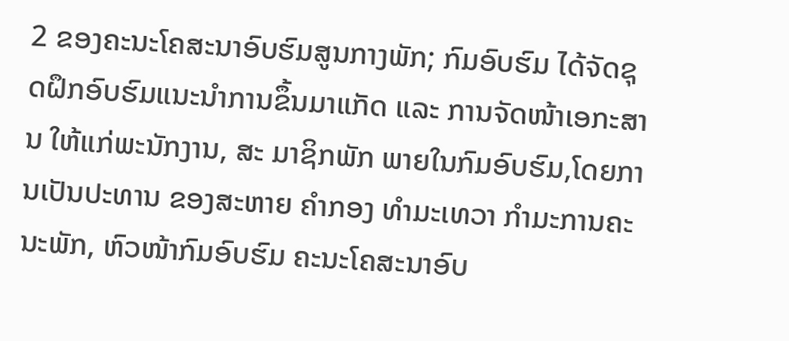2 ຂອງຄະນະໂຄສະນາອົບຮົມສູນກາງພັກ; ກົມອົບຮົມ ໄດ້ຈັດຊຸດຝຶກອົບຮົມແນະນໍາການຂຶ້ນມາແກັດ ແລະ ການຈັດໜ້າເອກະສານ ໃຫ້ແກ່ພະນັກງານ, ສະ ມາຊິກພັກ ພາຍໃນກົມອົບຮົມ,ໂດຍການເປັນປະທານ ຂອງສະຫາຍ ຄໍາກອງ ທໍາມະເທວາ ກໍາມະການຄະນະພັກ, ຫົວໜ້າກົມອົບຮົມ ຄະນະໂຄສະນາອົບ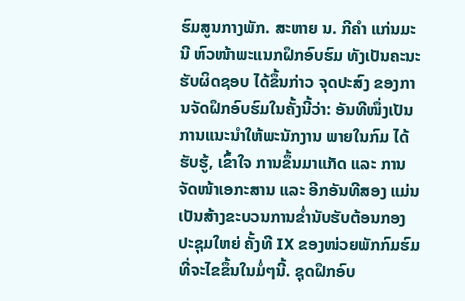ຮົມສູນກາງພັກ. ສະຫາຍ ນ. ກີຄໍາ ແກ່ນມະນີ ຫົວໜ້າພະແນກຝຶກອົບຮົມ ທັງເປັນຄະນະຮັບຜິດຊອບ ໄດ້ຂຶ້ນກ່າວ ຈຸດປະສົງ ຂອງການຈັດຝຶກອົບຮົມໃນຄັ້ງນີ້ວ່າ: ອັນທີໜຶ່ງເປັນການແນະນໍາໃຫ້ພະນັກງານ ພາຍໃນກົມ ໄດ້ຮັບຮູ້, ເຂົ້າໃຈ ການຂຶ້ນມາແກັດ ແລະ ການຈັດໜ້າເອກະສານ ແລະ ອີກອັນທີສອງ ແມ່ນເປັນສ້າງຂະບວນການຂໍ່ານັບຮັບຕ້ອນກອງປະຊຸມໃຫຍ່ ຄັ້ງທີ IX ຂອງໜ່ວຍພັກກົມຮົມ ທີ່ຈະໄຂຂຶ້ນໃນມໍ່ໆນີ້. ຊຸດຝຶກອົບ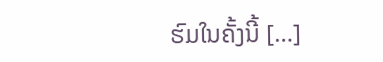ຮົມໃນຄັ້ງນີ້ […]